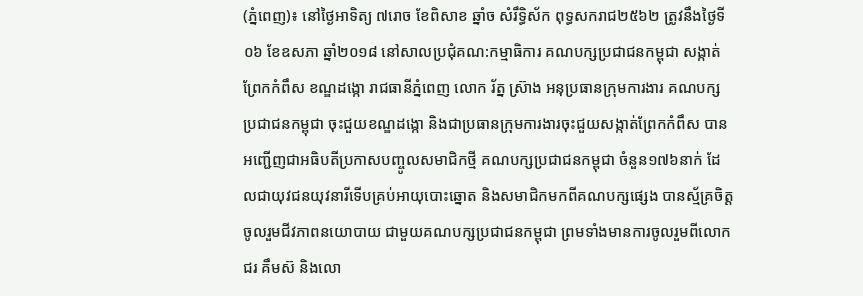(ភ្នំពេញ)៖ នៅថ្ងៃអាទិត្យ ៧រោច ខែពិសាខ ឆ្នាំច សំរឹទ្ធិស័ក ពុទ្ធសករាជ២៥៦២ ត្រូវនឹងថ្ងៃទី០៦ ខែឧសភា ឆ្នាំ២០១៨ នៅសាលប្រជុំគណ:កម្មាធិការ គណបក្សប្រជាជនកម្ពុជា សង្កាត់ព្រែកកំពឹស ខណ្ឌដង្កោ រាជធានីភ្នំពេញ លោក រ័ត្ន ស្រ៊ាង អនុប្រធានក្រុមការងារ គណបក្សប្រជាជនកម្ពុជា ចុះជួយខណ្ឌដង្កោ និងជាប្រធានក្រុមការងារចុះជួយសង្កាត់ព្រែកកំពឹស បានអញ្ជើញជាអធិបតីប្រកាសបញ្ចូលសមាជិកថ្មី គណបក្សប្រជាជនកម្ពុជា ចំនួន១៧៦នាក់ ដែលជាយុវជនយុវនារីទើបគ្រប់អាយុបោះឆ្នោត និងសមាជិកមកពីគណបក្សផ្សេង បានស្ម័គ្រចិត្តចូលរួមជីវភាពនយោបាយ ជាមួយគណបក្សប្រជាជនកម្ពុជា ព្រមទាំងមានការចូលរួមពីលោក ជរ គឹមស៊ និងលោ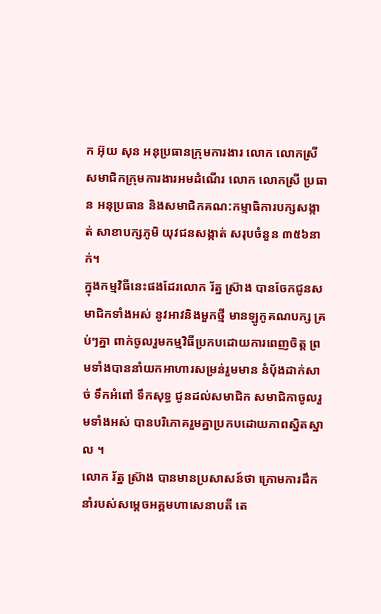ក អ៊ុយ សុន អនុប្រធានក្រុមការងារ លោក លោកស្រី សមាជិកក្រុមការងារអមដំណើរ លោក លោកស្រី ប្រធាន អនុប្រធាន និងសមាជិកគណ:កម្មាធិការបក្សសង្កាត់ សាខាបក្សភូមិ យុវជនសង្កាត់ សរុបចំនួន ៣៥៦នាក់។
ក្នុងកម្មវិធីនេះផងដែរលោក រ័ត្ន ស្រ៊ាង បានចែកជូនសមាជិកទាំងអស់ នូវអាវនិងមួកថ្មី មានឡូកូគណបក្ស គ្រប់ៗគ្នា ពាក់ចូលរួមកម្មវិធីប្រកបដោយការពេញចិត្ត ព្រមទាំងបាននាំយកអាហារសម្រន់រួមមាន នំបុ័ងដាក់សាច់ ទឹកអំពៅ ទឹកសុទ្ធ ជូនដល់សមាជិក សមាជិកាចូលរួមទាំងអស់ បានបរិភោគរួមគ្នាប្រកបដោយភាពស្និតស្នាល ។
លោក រ័ត្ន ស្រ៊ាង បានមានប្រសាសន៍ថា ក្រោមការដឹកនាំរបស់សម្តេចអគ្គមហាសេនាបតី តេ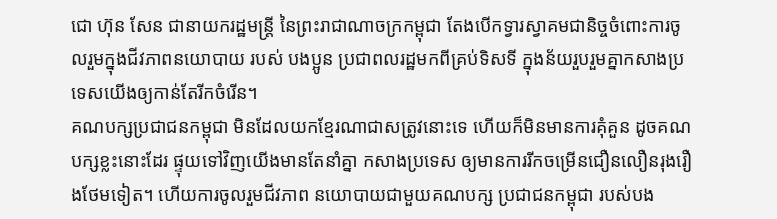ជោ ហ៊ុន សែន ជានាយករដ្ឋមន្ត្រី នៃព្រះរាជាណាចក្រកម្ពុជា តែងបើកទ្វារស្វាគមជានិច្ចចំពោះការចូលរួមក្នុងជីវភាពនយោបាយ របស់ បងប្អូន ប្រជាពលរដ្ឋមកពីគ្រប់ទិសទី ក្នុងន័យរួបរួមគ្នាកសាងប្រទេសយើងឲ្យកាន់តែរីកចំរើន។
គណបក្សប្រជាជនកម្ពុជា មិនដែលយកខ្មែរណាជាសត្រូវនោះទេ ហើយក៏មិនមានការគុំគួន ដូចគណបក្សខ្លះនោះដែរ ផ្ទុយទៅវិញយើងមានតែនាំគ្នា កសាងប្រទេស ឲ្យមានការរីកចម្រើនជឿនលឿនរុងរឿងថែមទៀត។ ហើយការចូលរួមជីវភាព នយោបាយជាមួយគណបក្ស ប្រជាជនកម្ពុជា របស់បង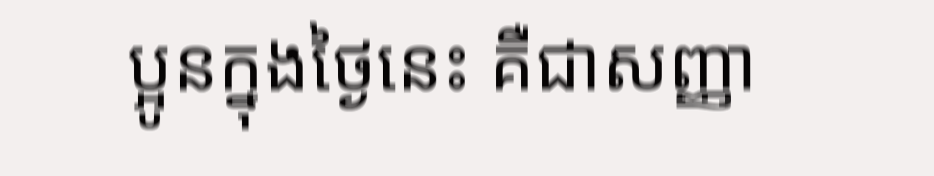ប្អូនក្នុងថ្ងៃនេះ គឺជាសញ្ញា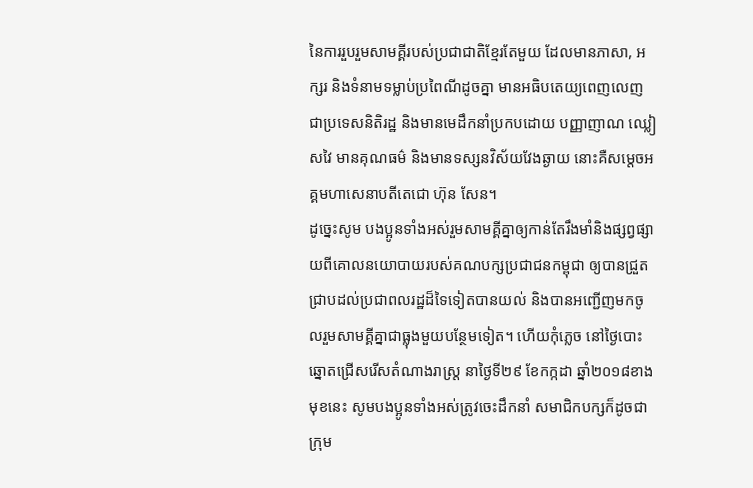នៃការរួបរួមសាមគ្គីរបស់ប្រជាជាតិខ្មែរតែមួយ ដែលមានភាសា, អក្សរ និងទំនាមទម្លាប់ប្រពៃណីដូចគ្នា មានអធិបតេយ្យពេញលេញ ជាប្រទេសនិតិរដ្ឋ និងមានមេដឹកនាំប្រកបដោយ បញ្ញាញាណ ឈ្លៀសវៃ មានគុណធម៌ និងមានទស្សនវិស័យវែងឆ្ងាយ នោះគឺសម្តេចអគ្គមហាសេនាបតីតេជោ ហ៊ុន សែន។
ដូច្នេះសូម បងប្អូនទាំងអស់រួមសាមគ្គីគ្នាឲ្យកាន់តែរឹងមាំនិងផ្សព្វផ្សាយពីគោលនយោបាយរបស់គណបក្សប្រជាជនកម្ពុជា ឲ្យបានជ្រួត ជ្រាបដល់ប្រជាពលរដ្ឋដ៏ទៃទៀតបានយល់ និងបានអញ្ជើញមកចូលរួមសាមគ្គីគ្នាជាធ្លុងមួយបន្ថែមទៀត។ ហើយកុំភ្លេច នៅថ្ងៃបោះឆ្នោតជ្រើសរើសតំណាងរាស្ត្រ នាថ្ងៃទី២៩ ខែកក្កដា ឆ្នាំ២០១៨ខាងមុខនេះ សូមបងប្អូនទាំងអស់ត្រូវចេះដឹកនាំ សមាជិកបក្សក៏ដូចជាក្រុម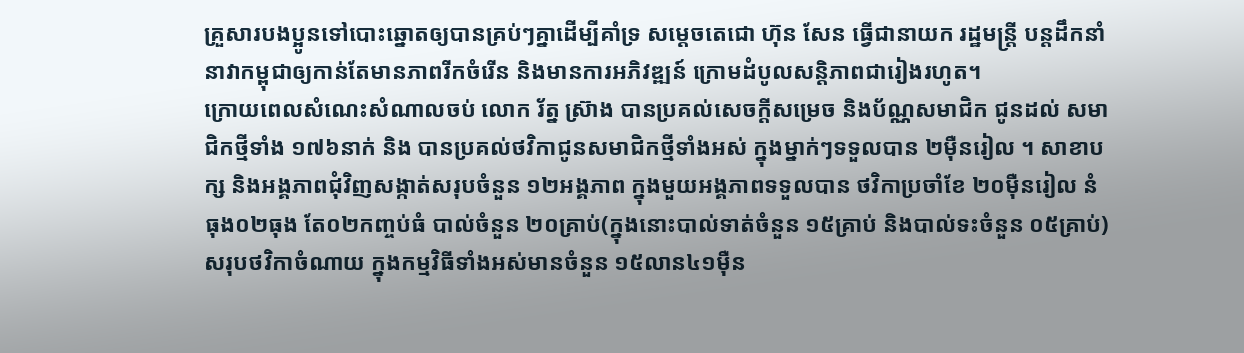គ្រួសារបងប្អូនទៅបោះឆ្នោតឲ្យបានគ្រប់ៗគ្នាដើម្បីគាំទ្រ សម្តេចតេជោ ហ៊ុន សែន ធ្វើជានាយក រដ្ឋមន្ត្រី បន្តដឹកនាំនាវាកម្ពុជាឲ្យកាន់តែមានភាពរីកចំរើន និងមានការអភិវឌ្ឍន៍ ក្រោមដំបូលសន្តិភាពជារៀងរហូត។
ក្រោយពេលសំណេះសំណាលចប់ លោក រ័ត្ន ស្រ៊ាង បានប្រគល់សេចក្តីសម្រេច និងប័ណ្ណសមាជិក ជូនដល់ សមាជិកថ្មីទាំង ១៧៦នាក់ និង បានប្រគល់ថវិកាជូនសមាជិកថ្មីទាំងអស់ ក្នុងម្នាក់ៗទទួលបាន ២ម៉ឺនរៀល ។ សាខាបក្ស និងអង្គភាពជុំវិញសង្កាត់សរុបចំនួន ១២អង្គភាព ក្នុងមួយអង្គភាពទទួលបាន ថវិកាប្រចាំខែ ២០ម៉ឺនរៀល នំធុង០២ធុង តែ០២កញ្ចប់ធំ បាល់ចំនួន ២០គ្រាប់(ក្នុងនោះបាល់ទាត់ចំនួន ១៥គ្រាប់ និងបាល់ទះចំនួន ០៥គ្រាប់) សរុបថវិកាចំណាយ ក្នុងកម្មវិធីទាំងអស់មានចំនួន ១៥លាន៤១ម៉ឺន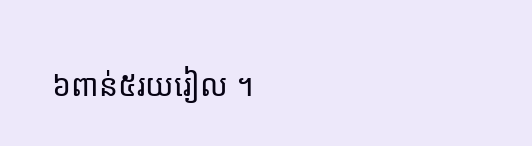៦ពាន់៥រយរៀល ។